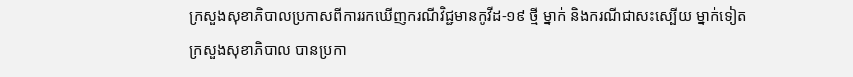ក្រសួងសុខាភិបាលប្រកាសពីការរកឃើញករណីវិជ្ជមានកូវីដ-១៩ ថ្មី ម្នាក់ និងករណីជាសះស្បើយ ម្នាក់ទៀត
ក្រសួងសុខាភិបាល បានប្រកា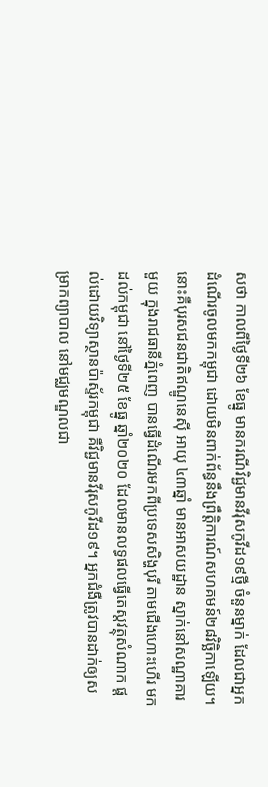សថា កាលពីថ្ងៃទី២៦ ខែធ្នូ មានករណីវិជ្ជមានវីរុសកូវីដ១៩ថ្មី ចំនួនម្នាក់ ដែលជាអ្នកដំណើរចូលមកកម្ពុជា ដោយមិនពាក់ព័ន្ធនឹងព្រឹត្តិការណ៍សហគមន៍២៨វិច្ឆិកាឡើយ។ នោះគឺបុរសជនជាតិឥណ្ឌូនេស៊ី អាយុ ៤៣ឆ្នាំ មានអាសយដ្ឋាន ស្នាក់នៅសណ្ឋាគារមួយ ក្នុងរាជធានីភ្នំពេញ បានធ្វើដំណើរមកពីប្រទេសសិង្ហបុរី តាមជើងហោះហើរ មកដល់កម្ពុជា នៅថ្ងៃទី២៥ ខែធ្នូ ឆ្នាំ២០២០ ដែលមានលទ្ធផលធ្វើតេស្តវត្ថុសំណាក ផ្តល់ដោយវិទ្យាស្ថានប៉ាស្ទ័រកម្ពុជា គឺវិជ្ជមានវីរុសកូវីដ១៩។ អ្នកជំងឺត្រូវបានដាក់ឲ្យសម្រាកព្យាបាល នៅមជ្ឈមណ្ឌលជា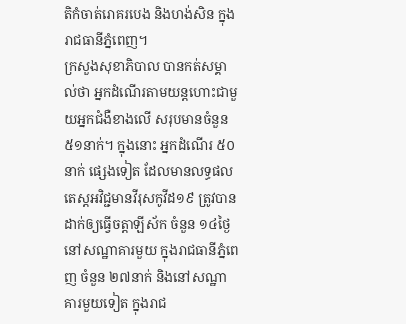តិកំចាត់រោគរបេង និងហង់សិន ក្នុងរាជធានីភ្នំពេញ។
ក្រសួងសុខាភិបាល បានកត់សម្គាល់ថា អ្នកដំណើរតាមយន្តហោះជាមួយអ្នកជំងឺខាងលើ សរុបមានចំនួន ៥១នាក់។ ក្នុងនោះ អ្នកដំណើរ ៥០នាក់ ផ្សេងទៀត ដែលមានលទ្ធផលតេស្តអវិជ្ជមានវីរុសកូវីដ១៩ ត្រូវបានដាក់ឲ្យធ្វើចត្តាឡីស័ក ចំនួន ១៤ថ្ងៃ នៅសណ្ឋាគារមួយ ក្នុងរាជធានីភ្នំពេញ ចំនួន ២៧នាក់ និងនៅសណ្ឋាគារមួយទៀត ក្នុងរាជ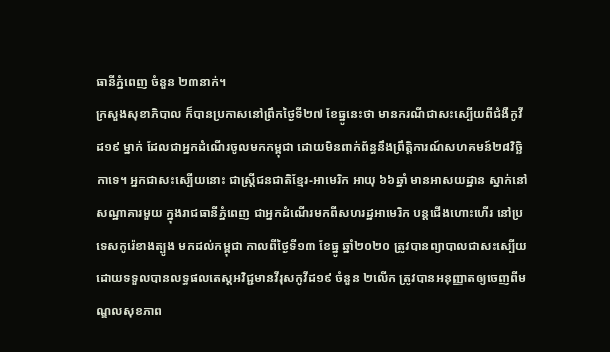ធានីភ្នំពេញ ចំនួន ២៣នាក់។
ក្រសួងសុខាភិបាល ក៏បានប្រកាសនៅព្រឹកថ្ងៃទី២៧ ខែធ្នូនេះថា មានករណីជាសះស្បើយពីជំងឺកូវីដ១៩ ម្នាក់ ដែលជាអ្នកដំណើរចូលមកកម្ពុជា ដោយមិនពាក់ព័ន្ធនឹងព្រឹត្តិការណ៍សហគមន៍២៨វិច្ឆិកាទេ។ អ្នកជាសះស្បើយនោះ ជាស្ត្រីជនជាតិខ្មែរ-អាមេរិក អាយុ ៦៦ឆ្នាំ មានអាសយដ្ឋាន ស្នាក់នៅសណ្ឋាគារមួយ ក្នុងរាជធានីភ្នំពេញ ជាអ្នកដំណើរមកពីសហរដ្ឋអាមេរិក បន្តជើងហោះហើរ នៅប្រទេសកូរ៉េខាងត្បូង មកដល់កម្ពុជា កាលពីថ្ងៃទី១៣ ខែធ្នូ ឆ្នាំ២០២០ ត្រូវបានព្យាបាលជាសះស្បើយ ដោយទទួលបានលទ្ធផលតេស្តអវិជ្ជមានវីរុសកូវីដ១៩ ចំនួន ២លើក ត្រូវបានអនុញ្ញាតឲ្យចេញពីមណ្ឌលសុខភាព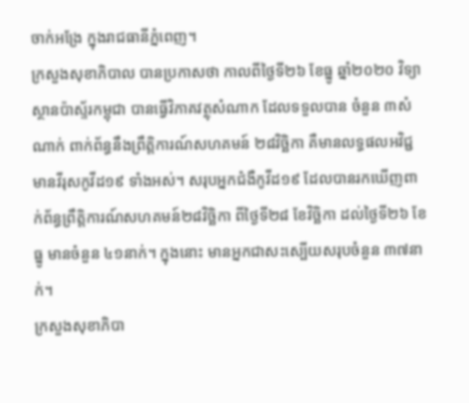ចាក់អង្រែ ក្នុងរាជធានីភ្នំពេញ។
ក្រសួងសុខាភិបាល បានប្រកាសថា កាលពីថ្ងៃទី២៦ ខែធ្នូ ឆ្នាំ២០២០ វិទ្យាស្ថានប៉ាស្ទ័រកម្ពុជា បានធ្វើវិភាគវត្ថុសំណាក ដែលទទួលបាន ចំនួន ៣សំណាក់ ពាក់ព័ន្ធនឹងព្រឹត្តិការណ៍សហគមន៍ ២៨វិច្ឆិកា គឺមានលទ្ធផលអវិជ្ជមានវីរុសកូវីដ១៩ ទាំងអស់។ សរុបអ្នកជំងឺកូវីដ១៩ ដែលបានរកឃើញពាក់ព័ន្ធព្រឹត្តិការណ៍សហគមន៍២៨វិច្ឆិកា ពីថ្ងៃទី២៨ ខែវិច្ឆិកា ដល់ថ្ងៃទី២៦ ខែធ្នូ មានចំនួន ៤១នាក់។ ក្នុងនោះ មានអ្នកជាសះស្បើយសរុបចំនួន ៣៧នាក់។
ក្រសួងសុខាភិបា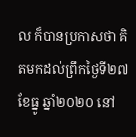ល ក៏បានប្រកាសថា គិតមកដល់ព្រឹកថ្ងៃទី២៧ ខែធ្នូ ឆ្នាំ២០២០ នៅ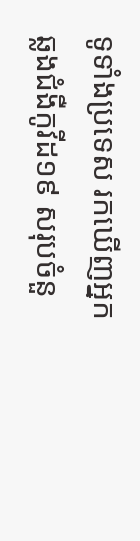ទូទាំងប្រទេស រកឃើញអ្នកឆ្លងជំងឺកូវីដ១៩ សរុបចំនួ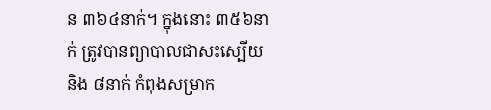ន ៣៦៤នាក់។ ក្នុងនោះ ៣៥៦នាក់ ត្រូវបានព្យាបាលជាសះស្បើយ និង ៨នាក់ កំពុងសម្រាក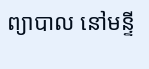ព្យាបាល នៅមន្ទី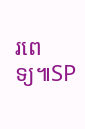រពេទ្យ៕SP